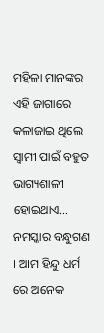ମହିଳା ମାନଙ୍କର ଏହି ଜାଗାରେ କଳାଜାଇ ଥିଲେ ସ୍ବାମୀ ପାଇଁ ବହୁତ ଭାଗ୍ୟଶାଳୀ ହୋଇଥାଏ…
ନମସ୍କାର ବନ୍ଧୁଗଣ । ଆମ ହିନ୍ଦୁ ଧର୍ମ ରେ ଅନେକ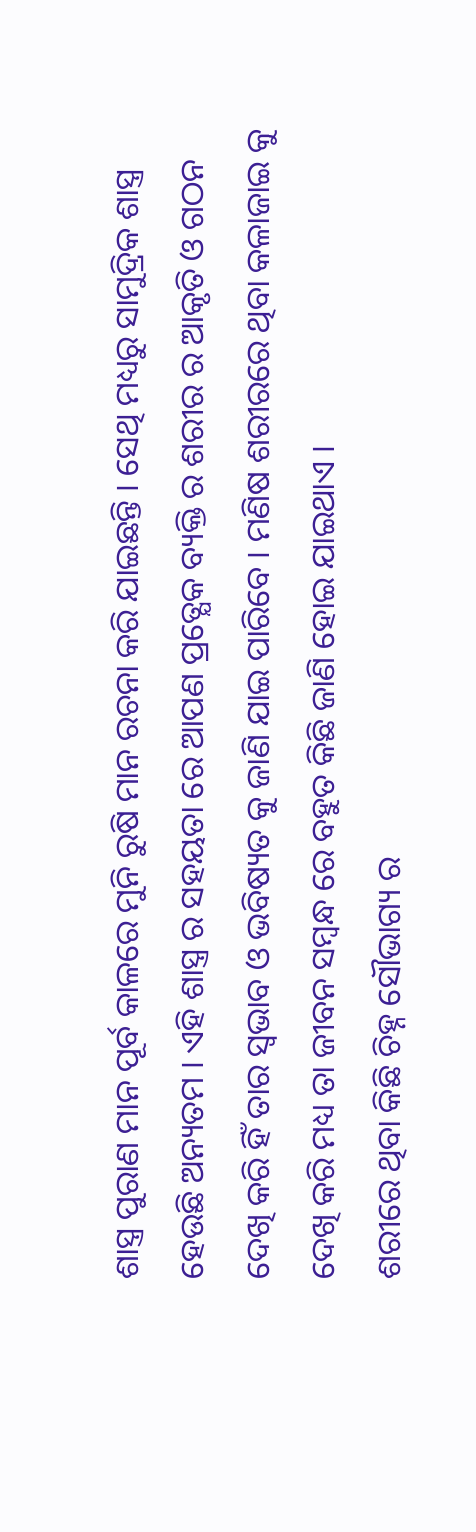ଶାସ୍ତ୍ର ପୁରାଣ ମାନ ପୂର୍ବ କାଳରେ ମୁନି ରୁଷି ମାନ ରଚନା କରି ଯାଇଛନ୍ତି । ସେଥି ମଧ୍ୟରୁ ସାମୁଦ୍ରିକ ଶାସ୍ତ୍ର ହେଉଛି ଅନ୍ୟତମ । ଏହି ଶାସ୍ତ୍ର ର ସହୟତା ରେ ଆପଣ ପ୍ରତ୍ଯେକ ବ୍ୟକ୍ତି ର ଶରୀର ର ଆକୃତି ଓ ଗଠନ ଦେଖି କରି ହିଁ ତାର ସ୍ଵଭାବ ଓ ଭବିଷ୍ୟତ କୁ ଜାଣି ଯାଇ ପାରିବେ । ମଣିଷ ଶରୀରରେ ଥିବା କଳାଜାଇ କୁ ଦେଖି କରି ମଧ୍ୟ ତା ଜୀବନ ସମ୍ବନ୍ଧ ରେ ବହୁତ କିଛି ଜାଣି ହୋଇ ଯାଇଥାଏ ।
ଶରୀରେ ଥିବା କିଛି ଚିହ୍ନ ସୌଭାଗ୍ୟ ର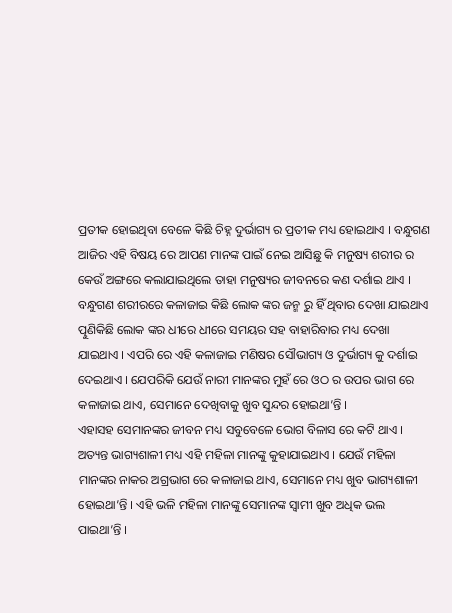ପ୍ରତୀକ ହୋଇଥିବା ବେଳେ କିଛି ଚିହ୍ନ ଦୁର୍ଭାଗ୍ୟ ର ପ୍ରତୀକ ମଧ୍ୟ ହୋଇଥାଏ । ବନ୍ଧୁଗଣ ଆଜିର ଏହି ବିଷୟ ରେ ଆପଣ ମାନଙ୍କ ପାଇଁ ନେଇ ଆସିଛୁ କି ମନୁଷ୍ୟ ଶରୀର ର କେଉଁ ଅଙ୍ଗରେ କଲାଯାଇଥିଲେ ତାହା ମନୁଷ୍ୟର ଜୀବନରେ କଣ ଦର୍ଶାଇ ଥାଏ ।
ବନ୍ଧୁଗଣ ଶରୀରରେ କଳାଜାଇ କିଛି ଲୋକ ଙ୍କର ଜନ୍ମ ରୁ ହିଁ ଥିବାର ଦେଖା ଯାଇଥାଏ ତ୍ପୁଣିକିଛି ଲୋକ ଙ୍କର ଧୀରେ ଧୀରେ ସମୟର ସହ ବାହାରିବାର ମଧ୍ୟ ଦେଖା ଯାଇଥାଏ । ଏପରି ରେ ଏହି କଳାଜାଇ ମଣିଷର ସୌଭାଗ୍ୟ ଓ ଦୁର୍ଭାଗ୍ୟ କୁ ଦର୍ଶାଇ ଦେଇଥାଏ । ଯେପରିକି ଯେଉଁ ନାରୀ ମାନଙ୍କର ମୁହଁ ରେ ଓଠ ର ଉପର ଭାଗ ରେ କଳାଜାଇ ଥାଏ, ସେମାନେ ଦେଖିବାକୁ ଖୁବ ସୁନ୍ଦର ହୋଇଥା’ନ୍ତି ।
ଏହାସହ ସେମାନଙ୍କର ଜୀବନ ମଧ୍ୟ ସବୁବେଳେ ଭୋଗ ବିଳାସ ରେ କଟି ଥାଏ । ଅତ୍ୟନ୍ତ ଭାଗ୍ୟଶାଳୀ ମଧ୍ୟ ଏହି ମହିଳା ମାନଙ୍କୁ କୁହାଯାଇଥାଏ । ଯେଉଁ ମହିଳା ମାନଙ୍କର ନାକର ଅଗ୍ରଭାଗ ରେ କଳାଜାଇ ଥାଏ, ସେମାନେ ମଧ୍ୟ ଖୁବ ଭାଗ୍ୟଶାଳୀ ହୋଇଥା’ନ୍ତି । ଏହି ଭଳି ମହିଳା ମାନଙ୍କୁ ସେମାନଙ୍କ ସ୍ଵାମୀ ଖୁବ ଅଧିକ ଭଲ ପାଇଥା’ନ୍ତି ।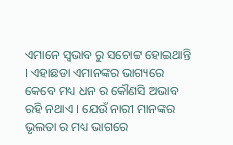ଏମାନେ ସ୍ଵଭାବ ରୁ ସଚୋଟ୍ଟ ହୋଇଥାନ୍ତି । ଏହାଛଡା ଏମାନଙ୍କର ଭାଗ୍ୟରେ କେବେ ମଧ୍ୟ ଧନ ର କୌଣସି ଅଭାବ ରହି ନଥାଏ । ଯେଉଁ ନାରୀ ମାନଙ୍କର ଭୃଲତା ର ମଧ୍ୟ ଭାଗରେ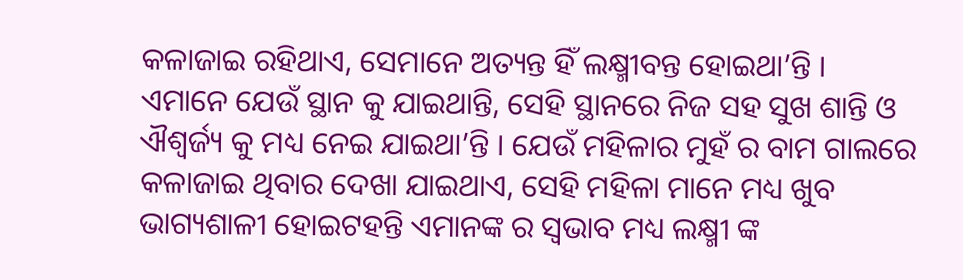କଳାଜାଇ ରହିଥାଏ, ସେମାନେ ଅତ୍ୟନ୍ତ ହିଁ ଲକ୍ଷ୍ମୀବନ୍ତ ହୋଇଥା’ନ୍ତି ।
ଏମାନେ ଯେଉଁ ସ୍ଥାନ କୁ ଯାଇଥାନ୍ତି, ସେହି ସ୍ଥାନରେ ନିଜ ସହ ସୁଖ ଶାନ୍ତି ଓ ଐଶ୍ଵର୍ଜ୍ୟ କୁ ମଧ୍ୟ ନେଇ ଯାଇଥା’ନ୍ତି । ଯେଉଁ ମହିଳାର ମୁହଁ ର ବାମ ଗାଲରେ କଳାଜାଇ ଥିବାର ଦେଖା ଯାଇଥାଏ, ସେହି ମହିଳା ମାନେ ମଧ୍ୟ ଖୁବ ଭାଗ୍ୟଶାଳୀ ହୋଇଟହନ୍ତି ଏମାନଙ୍କ ର ସ୍ଵଭାବ ମଧ୍ୟ ଲକ୍ଷ୍ମୀ ଙ୍କ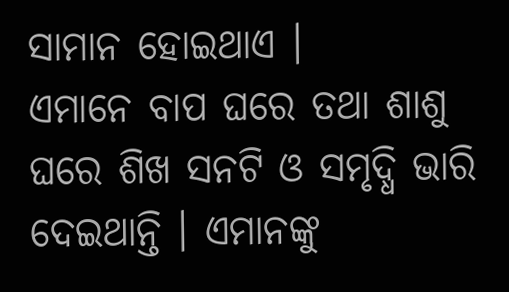ସାମାନ ହୋଇଥାଏ ।
ଏମାନେ ବାପ ଘରେ ତଥା ଶାଶୁ ଘରେ ଶିଖ ସନଟି ଓ ସମୃଦ୍ଧି ଭାରି ଦେଇଥାନ୍ତି । ଏମାନଙ୍କୁ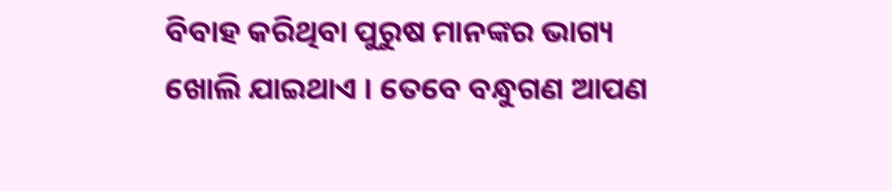ବିବାହ କରିଥିବା ପୁରୁଷ ମାନଙ୍କର ଭାଗ୍ୟ ଖୋଲି ଯାଇଥାଏ । ତେବେ ବନ୍ଧୁଗଣ ଆପଣ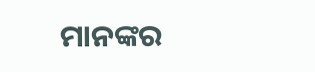ମାନଙ୍କର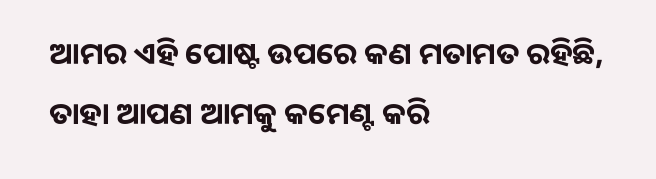ଆମର ଏହି ପୋଷ୍ଟ ଉପରେ କଣ ମତାମତ ରହିଛି, ତାହା ଆପଣ ଆମକୁ କମେଣ୍ଟ କରି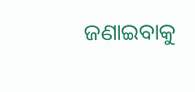ଜଣାଇବାକୁ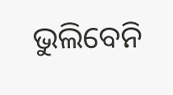ଭୁଲିବେନି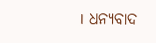। ଧନ୍ୟବାଦ